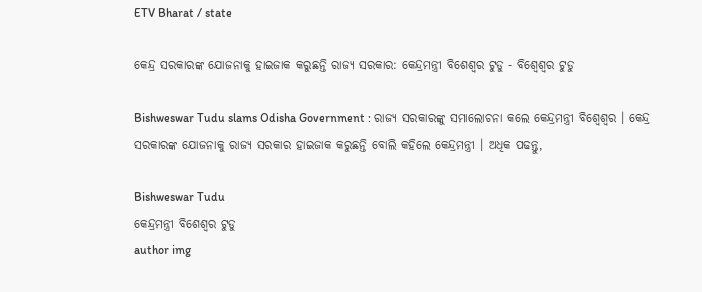ETV Bharat / state

କେନ୍ଦ୍ର ସରକାରଙ୍କ ଯୋଜନାକୁ ହାଇଜାକ କରୁଛନ୍ତି ରାଜ୍ୟ ସରକାର: କେନ୍ଦ୍ରମନ୍ତ୍ରୀ ବିଶେଶ୍ବର ଟୁଡୁ - ବିଶ୍ୱେଶ୍ୱର ଟୁଡୁ

Bishweswar Tudu slams Odisha Government : ରାଜ୍ୟ ସରକାରଙ୍କୁ ସମାଲୋଚନା କଲେ କେନ୍ଦ୍ରମନ୍ତ୍ରୀ ବିଶ୍ୱେଶ୍ୱର । କେନ୍ଦ୍ର ସରକାରଙ୍କ ଯୋଜନାକୁ ରାଜ୍ୟ ସରକାର ହାଇଜାକ କରୁଛନ୍ତି ବୋଲି କହିଲେ କେନ୍ଦ୍ରମନ୍ତ୍ରୀ । ଅଧିକ ପଢନ୍ତୁ,

Bishweswar Tudu
କେନ୍ଦ୍ରମନ୍ତ୍ରୀ ବିଶେଶ୍ବର ଟୁଡୁ
author img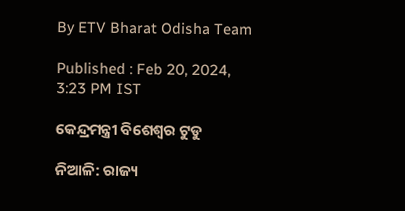By ETV Bharat Odisha Team

Published : Feb 20, 2024, 3:23 PM IST

କେନ୍ଦ୍ରମନ୍ତ୍ରୀ ବିଶେଶ୍ବର ଟୁଡୁ

ନିଆଳି: ରାଜ୍ୟ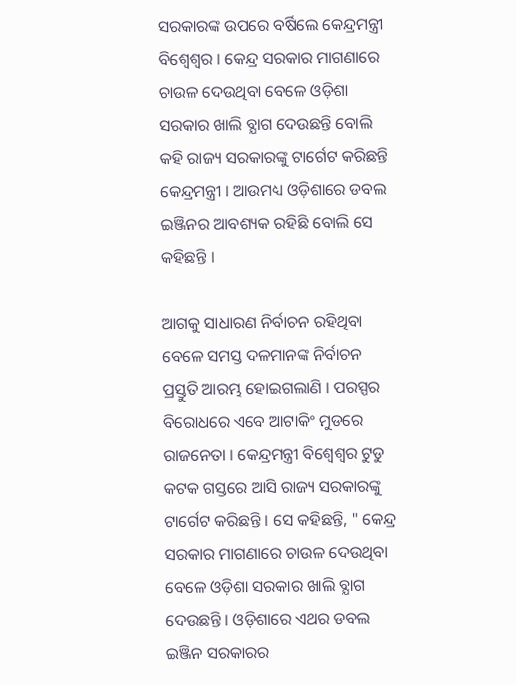ସରକାରଙ୍କ ଉପରେ ବର୍ଷିଲେ କେନ୍ଦ୍ରମନ୍ତ୍ରୀ ବିଶ୍ୱେଶ୍ୱର । କେନ୍ଦ୍ର ସରକାର ମାଗଣାରେ ଚାଉଳ ଦେଉଥିବା ବେଳେ ଓଡ଼ିଶା ସରକାର ଖାଲି ବ୍ଯାଗ ଦେଉଛନ୍ତି ବୋଲି କହି ରାଜ୍ୟ ସରକାରଙ୍କୁ ଟାର୍ଗେଟ କରିଛନ୍ତି କେନ୍ଦ୍ରମନ୍ତ୍ରୀ । ଆଉମଧ୍ୟ ଓଡ଼ିଶାରେ ଡବଲ ଇଞ୍ଜିନର ଆବଶ୍ୟକ ରହିଛି ବୋଲି ସେ କହିଛନ୍ତି ।

ଆଗକୁ ସାଧାରଣ ନିର୍ବାଚନ ରହିଥିବା ବେଳେ ସମସ୍ତ ଦଳମାନଙ୍କ ନିର୍ବାଚନ ପ୍ରସ୍ତୁତି ଆରମ୍ଭ ହୋଇଗଲାଣି । ପରସ୍ପର ବିରୋଧରେ ଏବେ ଆଟାକିଂ ମୁଡରେ ରାଜନେତା । କେନ୍ଦ୍ରମନ୍ତ୍ରୀ ବିଶ୍ୱେଶ୍ୱର ଟୁଡୁ କଟକ ଗସ୍ତରେ ଆସି ରାଜ୍ୟ ସରକାରଙ୍କୁ ଟାର୍ଗେଟ କରିଛନ୍ତି । ସେ କହିଛନ୍ତି, " କେନ୍ଦ୍ର ସରକାର ମାଗଣାରେ ଚାଉଳ ଦେଉଥିବା ବେଳେ ଓଡ଼ିଶା ସରକାର ଖାଲି ବ୍ଯାଗ ଦେଉଛନ୍ତି । ଓଡ଼ିଶାରେ ଏଥର ଡବଲ ଇଞ୍ଜିନ ସରକାରର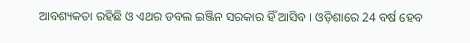ଆବଶ୍ୟକତା ରହିଛି ଓ ଏଥର ଡବଲ ଇଞ୍ଜିନ ସରକାର ହିଁ ଆସିବ । ଓଡ଼ିଶାରେ 24 ବର୍ଷ ହେବ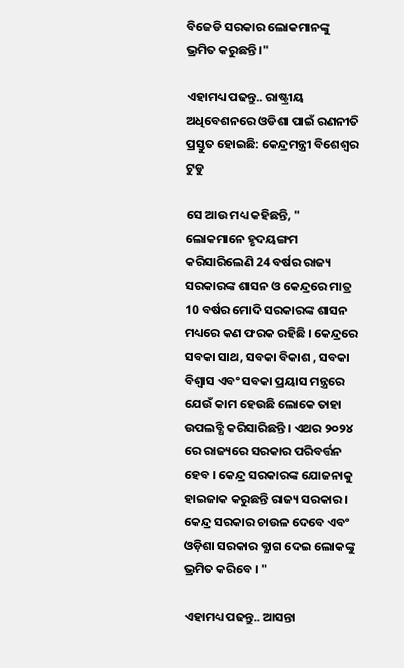ବିଜେଡି ସରକାର ଲୋକମାନଙ୍କୁ ଭ୍ରମିତ କରୁଛନ୍ତି ।"

ଏହାମଧ୍ୟ ପଢନ୍ତୁ.. ରାଷ୍ଟ୍ରୀୟ ଅଧିବେଶନରେ ଓଡିଶା ପାଇଁ ରଣନୀତି ପ୍ରସ୍ତୁତ ହୋଇଛି: କେନ୍ଦ୍ରମନ୍ତ୍ରୀ ବିଶେଶ୍ବର ଟୁଡୁ

ସେ ଆଉ ମଧ୍ୟ କହିଛନ୍ତି, " ଲୋକମାନେ ହୃଦୟଙ୍ଗମ କରିସାରିଲେଣି 24 ବର୍ଷର ରାଜ୍ୟ ସରକାରଙ୍କ ଶାସନ ଓ କେନ୍ଦ୍ରରେ ମାତ୍ର 10 ବର୍ଷର ମୋଦି ସରକାରଙ୍କ ଶାସନ ମଧ୍ୟରେ କଣ ଫରକ ରହିଛି । କେନ୍ଦ୍ରରେ ସବକା ସାଥ, ସବକା ବିକାଶ , ସବକା ବିଶ୍ବାସ ଏବଂ ସବକା ପ୍ରୟାସ ମନ୍ତ୍ରରେ ଯେଉଁ କାମ ହେଉଛି ଲୋକେ ତାହା ଉପଲବ୍ଧି କରିସାରିଛନ୍ତି । ଏଥର ୨୦୨୪ ରେ ରାଜ୍ୟରେ ସରକାର ପରିବର୍ତ୍ତନ ହେବ । କେନ୍ଦ୍ର ସରକାରଙ୍କ ଯୋଜନାକୁ ହାଇଜାକ କରୁଛନ୍ତି ରାଜ୍ୟ ସରକାର । କେନ୍ଦ୍ର ସରକାର ଚାଉଳ ଦେବେ ଏବଂ ଓଡ଼ିଶା ସରକାର ବ୍ଯାଗ ଦେଇ ଲୋକଙ୍କୁ ଭ୍ରମିତ କରିବେ । "

ଏହାମଧ୍ୟ ପଢନ୍ତୁ.. ଆସନ୍ତା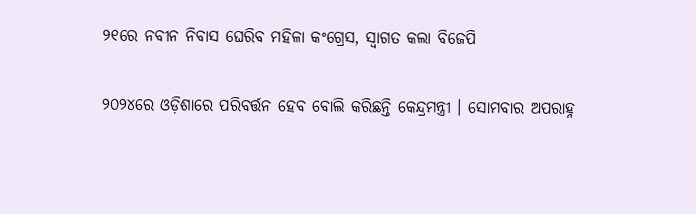୨୧ରେ ନବୀନ ନିବାସ ଘେରିବ ମହିଳା କଂଗ୍ରେସ, ସ୍ୱାଗତ କଲା ବିଜେପି

୨୦୨୪ରେ ଓଡ଼ିଶାରେ ପରିବର୍ତ୍ତନ ହେବ ବୋଲି କରିଛନ୍ତି କେନ୍ଦ୍ରମନ୍ତ୍ରୀ । ସୋମବାର ଅପରାହ୍ନ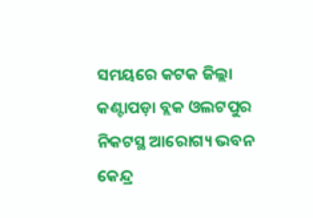ସମୟରେ କଟକ ଜିଲ୍ଲା କଣ୍ଟାପଡ଼ା ବ୍ଲକ ଓଲଟପୁର ନିକଟସ୍ଥ ଆରୋଗ୍ୟ ଭବନ କେନ୍ଦ୍ର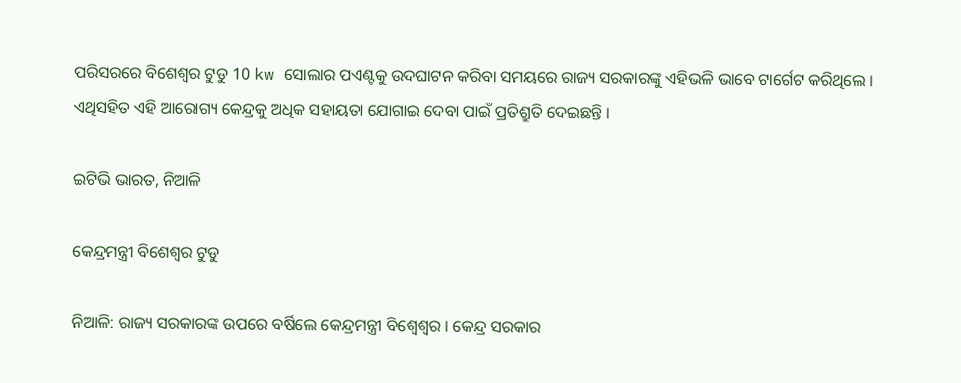ପରିସରରେ ବିଶେଶ୍ବର ଟୁଡୁ 10 kw ସୋଲାର ପଏଣ୍ଟକୁ ଉଦଘାଟନ କରିବା ସମୟରେ ରାଜ୍ୟ ସରକାରଙ୍କୁ ଏହିଭଳି ଭାବେ ଟାର୍ଗେଟ କରିଥିଲେ । ଏଥିସହିତ ଏହି ଆରୋଗ୍ୟ କେନ୍ଦ୍ରକୁ ଅଧିକ ସହାୟତା ଯୋଗାଇ ଦେବା ପାଇଁ ପ୍ରତିଶ୍ରୁତି ଦେଇଛନ୍ତି ।

ଇଟିଭି ଭାରତ, ନିଆଳି

କେନ୍ଦ୍ରମନ୍ତ୍ରୀ ବିଶେଶ୍ବର ଟୁଡୁ

ନିଆଳି: ରାଜ୍ୟ ସରକାରଙ୍କ ଉପରେ ବର୍ଷିଲେ କେନ୍ଦ୍ରମନ୍ତ୍ରୀ ବିଶ୍ୱେଶ୍ୱର । କେନ୍ଦ୍ର ସରକାର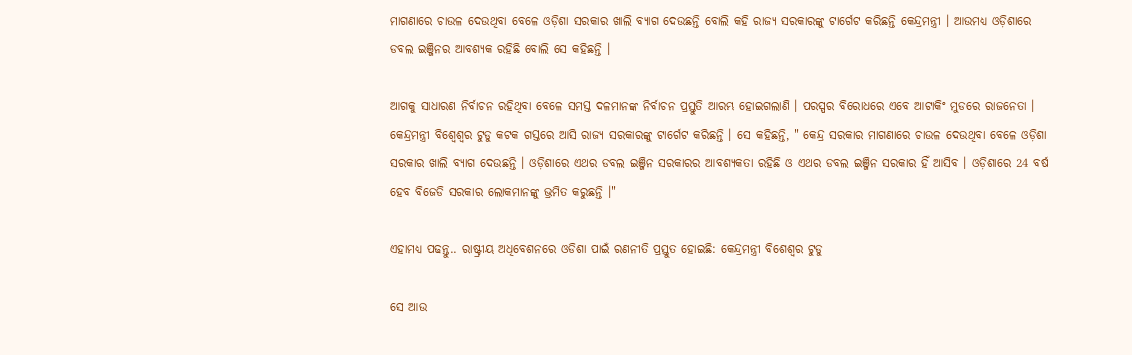ମାଗଣାରେ ଚାଉଳ ଦେଉଥିବା ବେଳେ ଓଡ଼ିଶା ସରକାର ଖାଲି ବ୍ଯାଗ ଦେଉଛନ୍ତି ବୋଲି କହି ରାଜ୍ୟ ସରକାରଙ୍କୁ ଟାର୍ଗେଟ କରିଛନ୍ତି କେନ୍ଦ୍ରମନ୍ତ୍ରୀ । ଆଉମଧ୍ୟ ଓଡ଼ିଶାରେ ଡବଲ ଇଞ୍ଜିନର ଆବଶ୍ୟକ ରହିଛି ବୋଲି ସେ କହିଛନ୍ତି ।

ଆଗକୁ ସାଧାରଣ ନିର୍ବାଚନ ରହିଥିବା ବେଳେ ସମସ୍ତ ଦଳମାନଙ୍କ ନିର୍ବାଚନ ପ୍ରସ୍ତୁତି ଆରମ୍ଭ ହୋଇଗଲାଣି । ପରସ୍ପର ବିରୋଧରେ ଏବେ ଆଟାକିଂ ମୁଡରେ ରାଜନେତା । କେନ୍ଦ୍ରମନ୍ତ୍ରୀ ବିଶ୍ୱେଶ୍ୱର ଟୁଡୁ କଟକ ଗସ୍ତରେ ଆସି ରାଜ୍ୟ ସରକାରଙ୍କୁ ଟାର୍ଗେଟ କରିଛନ୍ତି । ସେ କହିଛନ୍ତି, " କେନ୍ଦ୍ର ସରକାର ମାଗଣାରେ ଚାଉଳ ଦେଉଥିବା ବେଳେ ଓଡ଼ିଶା ସରକାର ଖାଲି ବ୍ଯାଗ ଦେଉଛନ୍ତି । ଓଡ଼ିଶାରେ ଏଥର ଡବଲ ଇଞ୍ଜିନ ସରକାରର ଆବଶ୍ୟକତା ରହିଛି ଓ ଏଥର ଡବଲ ଇଞ୍ଜିନ ସରକାର ହିଁ ଆସିବ । ଓଡ଼ିଶାରେ 24 ବର୍ଷ ହେବ ବିଜେଡି ସରକାର ଲୋକମାନଙ୍କୁ ଭ୍ରମିତ କରୁଛନ୍ତି ।"

ଏହାମଧ୍ୟ ପଢନ୍ତୁ.. ରାଷ୍ଟ୍ରୀୟ ଅଧିବେଶନରେ ଓଡିଶା ପାଇଁ ରଣନୀତି ପ୍ରସ୍ତୁତ ହୋଇଛି: କେନ୍ଦ୍ରମନ୍ତ୍ରୀ ବିଶେଶ୍ବର ଟୁଡୁ

ସେ ଆଉ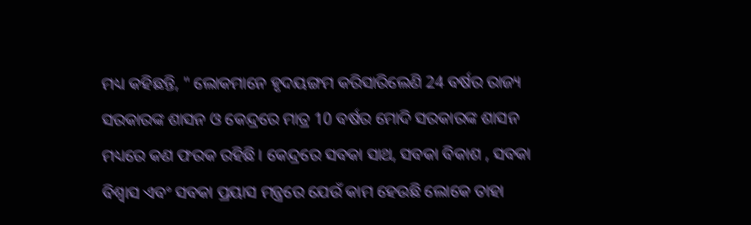ମଧ୍ୟ କହିଛନ୍ତି, " ଲୋକମାନେ ହୃଦୟଙ୍ଗମ କରିସାରିଲେଣି 24 ବର୍ଷର ରାଜ୍ୟ ସରକାରଙ୍କ ଶାସନ ଓ କେନ୍ଦ୍ରରେ ମାତ୍ର 10 ବର୍ଷର ମୋଦି ସରକାରଙ୍କ ଶାସନ ମଧ୍ୟରେ କଣ ଫରକ ରହିଛି । କେନ୍ଦ୍ରରେ ସବକା ସାଥ, ସବକା ବିକାଶ , ସବକା ବିଶ୍ବାସ ଏବଂ ସବକା ପ୍ରୟାସ ମନ୍ତ୍ରରେ ଯେଉଁ କାମ ହେଉଛି ଲୋକେ ତାହା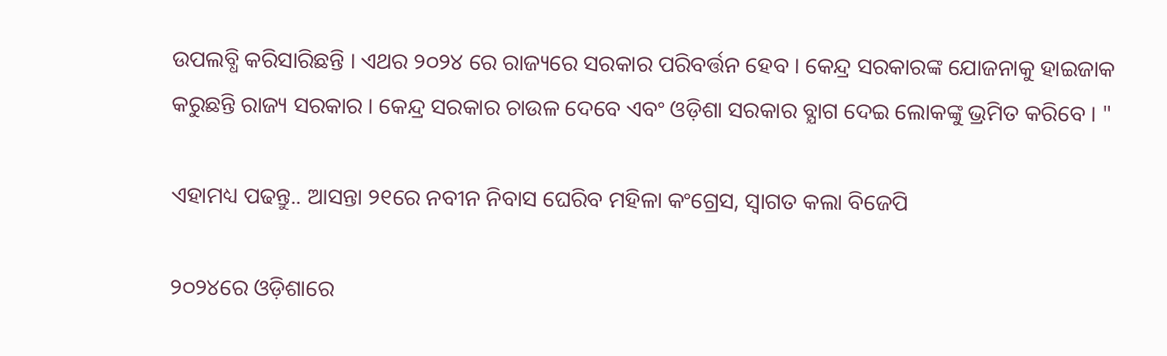ଉପଲବ୍ଧି କରିସାରିଛନ୍ତି । ଏଥର ୨୦୨୪ ରେ ରାଜ୍ୟରେ ସରକାର ପରିବର୍ତ୍ତନ ହେବ । କେନ୍ଦ୍ର ସରକାରଙ୍କ ଯୋଜନାକୁ ହାଇଜାକ କରୁଛନ୍ତି ରାଜ୍ୟ ସରକାର । କେନ୍ଦ୍ର ସରକାର ଚାଉଳ ଦେବେ ଏବଂ ଓଡ଼ିଶା ସରକାର ବ୍ଯାଗ ଦେଇ ଲୋକଙ୍କୁ ଭ୍ରମିତ କରିବେ । "

ଏହାମଧ୍ୟ ପଢନ୍ତୁ.. ଆସନ୍ତା ୨୧ରେ ନବୀନ ନିବାସ ଘେରିବ ମହିଳା କଂଗ୍ରେସ, ସ୍ୱାଗତ କଲା ବିଜେପି

୨୦୨୪ରେ ଓଡ଼ିଶାରେ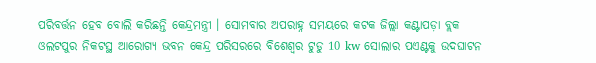ପରିବର୍ତ୍ତନ ହେବ ବୋଲି କରିଛନ୍ତି କେନ୍ଦ୍ରମନ୍ତ୍ରୀ । ସୋମବାର ଅପରାହ୍ନ ସମୟରେ କଟକ ଜିଲ୍ଲା କଣ୍ଟାପଡ଼ା ବ୍ଲକ ଓଲଟପୁର ନିକଟସ୍ଥ ଆରୋଗ୍ୟ ଭବନ କେନ୍ଦ୍ର ପରିସରରେ ବିଶେଶ୍ବର ଟୁଡୁ 10 kw ସୋଲାର ପଏଣ୍ଟକୁ ଉଦଘାଟନ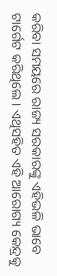କରିବା ସମୟରେ ରାଜ୍ୟ ସରକାରଙ୍କୁ ଏହିଭଳି ଭାବେ ଟାର୍ଗେଟ କରିଥିଲେ । ଏଥିସହିତ ଏହି ଆରୋଗ୍ୟ କେନ୍ଦ୍ରକୁ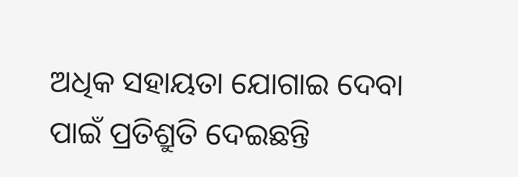ଅଧିକ ସହାୟତା ଯୋଗାଇ ଦେବା ପାଇଁ ପ୍ରତିଶ୍ରୁତି ଦେଇଛନ୍ତି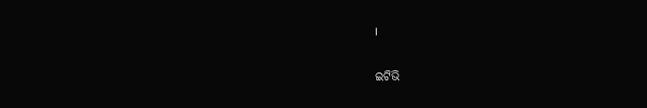।

ଇଟିଭି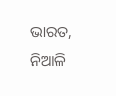ଭାରତ, ନିଆଳି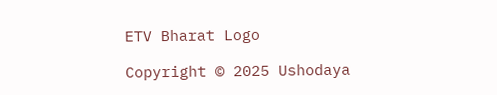ETV Bharat Logo

Copyright © 2025 Ushodaya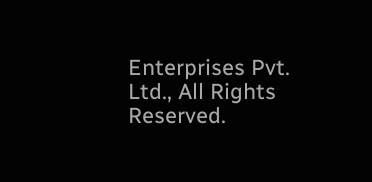Enterprises Pvt. Ltd., All Rights Reserved.